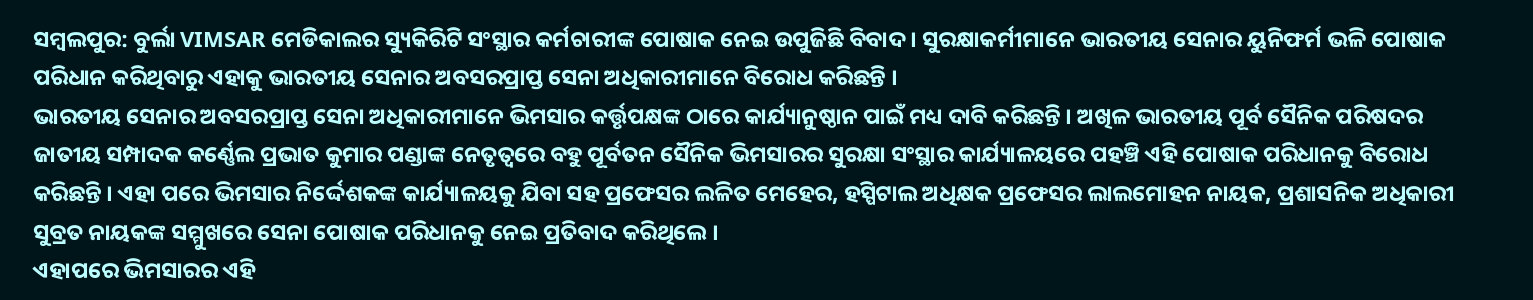ସମ୍ବଲପୁର: ବୁର୍ଲା VIMSAR ମେଡିକାଲର ସ୍ୟୁକିରିଟି ସଂସ୍ଥାର କର୍ମଚାରୀଙ୍କ ପୋଷାକ ନେଇ ଉପୁଜିଛି ବିବାଦ । ସୁରକ୍ଷାକର୍ମୀମାନେ ଭାରତୀୟ ସେନାର ୟୁନିଫର୍ମ ଭଳି ପୋଷାକ ପରିଧାନ କରିଥିବାରୁ ଏହାକୁ ଭାରତୀୟ ସେନାର ଅବସରପ୍ରାପ୍ତ ସେନା ଅଧିକାରୀମାନେ ବିରୋଧ କରିଛନ୍ତି ।
ଭାରତୀୟ ସେନାର ଅବସରପ୍ରାପ୍ତ ସେନା ଅଧିକାରୀମାନେ ଭିମସାର କର୍ତ୍ତୃପକ୍ଷଙ୍କ ଠାରେ କାର୍ଯ୍ୟାନୁଷ୍ଠାନ ପାଇଁ ମଧ୍ୟ ଦାବି କରିଛନ୍ତି । ଅଖିଳ ଭାରତୀୟ ପୂର୍ବ ସୈନିକ ପରିଷଦର ଜାତୀୟ ସମ୍ପାଦକ କର୍ଣ୍ଣେଲ ପ୍ରଭାତ କୁମାର ପଣ୍ଡାଙ୍କ ନେତୃତ୍ବରେ ବହୁ ପୂର୍ବତନ ସୈନିକ ଭିମସାରର ସୁରକ୍ଷା ସଂସ୍ଥାର କାର୍ଯ୍ୟାଳୟରେ ପହଞ୍ଚି ଏହି ପୋଷାକ ପରିଧାନକୁ ବିରୋଧ କରିଛନ୍ତି । ଏହା ପରେ ଭିମସାର ନିର୍ଦ୍ଦେଶକଙ୍କ କାର୍ଯ୍ୟାଳୟକୁ ଯିବା ସହ ପ୍ରଫେସର ଲଳିତ ମେହେର, ହସ୍ପିଟାଲ ଅଧିକ୍ଷକ ପ୍ରଫେସର ଲାଲମୋହନ ନାୟକ, ପ୍ରଶାସନିକ ଅଧିକାରୀ ସୁବ୍ରତ ନାୟକଙ୍କ ସମ୍ମୁଖରେ ସେନା ପୋଷାକ ପରିଧାନକୁ ନେଇ ପ୍ରତିବାଦ କରିଥିଲେ ।
ଏହାପରେ ଭିମସାରର ଏହି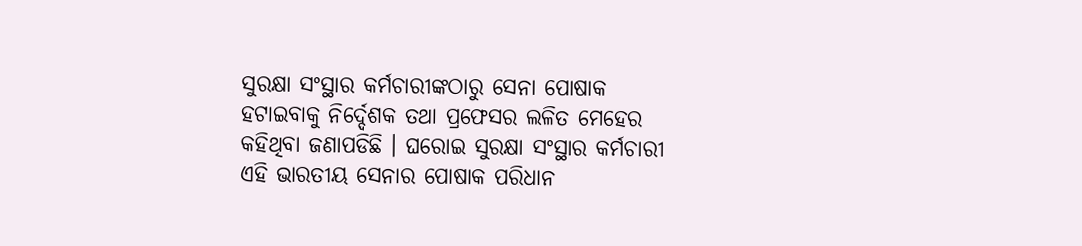ସୁରକ୍ଷା ସଂସ୍ଥାର କର୍ମଚାରୀଙ୍କଠାରୁ ସେନା ପୋଷାକ ହଟାଇବାକୁ ନିର୍ଦ୍ଦେଶକ ତଥା ପ୍ରଫେସର ଲଳିତ ମେହେର କହିଥିବା ଜଣାପଡିଛି । ଘରୋଇ ସୁରକ୍ଷା ସଂସ୍ଥାର କର୍ମଚାରୀ ଏହି ଭାରତୀୟ ସେନାର ପୋଷାକ ପରିଧାନ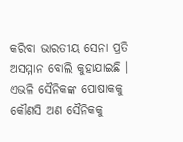କରିବା ଭାରତୀୟ ସେନା ପ୍ରତି ଅସମ୍ମାନ ବୋଲି କୁହାଯାଇଛି । ଏଭଳି ସୈନିକଙ୍କ ପୋଷାକକୁ କୌଣସି ଅଣ ସୈନିକକୁ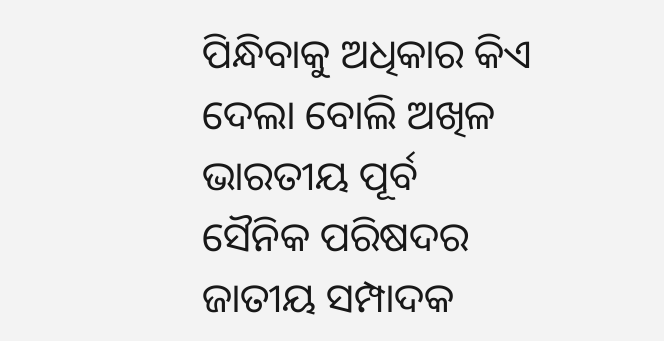ପିନ୍ଧିବାକୁ ଅଧିକାର କିଏ ଦେଲା ବୋଲି ଅଖିଳ ଭାରତୀୟ ପୂର୍ବ ସୈନିକ ପରିଷଦର ଜାତୀୟ ସମ୍ପାଦକ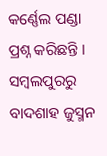କର୍ଣ୍ଣେଲ ପଣ୍ଡା ପ୍ରଶ୍ନ କରିଛନ୍ତି ।
ସମ୍ବଲପୁରରୁ ବାଦଶାହ ଜୁସ୍ମନ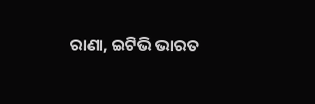ରାଣା, ଇଟିଭି ଭାରତ